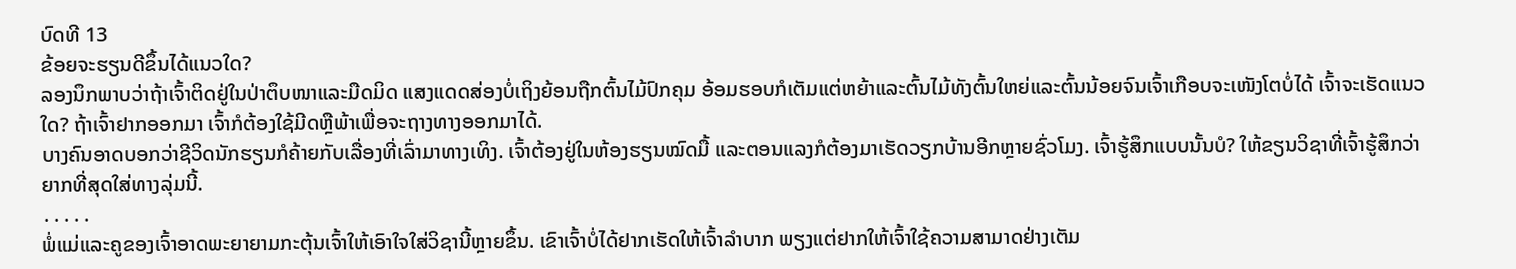ບົດທີ 13
ຂ້ອຍຈະຮຽນດີຂຶ້ນໄດ້ແນວໃດ?
ລອງນຶກພາບວ່າຖ້າເຈົ້າຕິດຢູ່ໃນປ່າຕຶບໜາແລະມືດມິດ ແສງແດດສ່ອງບໍ່ເຖິງຍ້ອນຖືກຕົ້ນໄມ້ປົກຄຸມ ອ້ອມຮອບກໍເຕັມແຕ່ຫຍ້າແລະຕົ້ນໄມ້ທັງຕົ້ນໃຫຍ່ແລະຕົ້ນນ້ອຍຈົນເຈົ້າເກືອບຈະເໜັງໂຕບໍ່ໄດ້ ເຈົ້າຈະເຮັດແນວໃດ? ຖ້າເຈົ້າຢາກອອກມາ ເຈົ້າກໍຕ້ອງໃຊ້ມີດຫຼືພ້າເພື່ອຈະຖາງທາງອອກມາໄດ້.
ບາງຄົນອາດບອກວ່າຊີວິດນັກຮຽນກໍຄ້າຍກັບເລື່ອງທີ່ເລົ່າມາທາງເທິງ. ເຈົ້າຕ້ອງຢູ່ໃນຫ້ອງຮຽນໝົດມື້ ແລະຕອນແລງກໍຕ້ອງມາເຮັດວຽກບ້ານອີກຫຼາຍຊົ່ວໂມງ. ເຈົ້າຮູ້ສຶກແບບນັ້ນບໍ? ໃຫ້ຂຽນວິຊາທີ່ເຈົ້າຮູ້ສຶກວ່າຍາກທີ່ສຸດໃສ່ທາງລຸ່ມນີ້.
․․․․․
ພໍ່ແມ່ແລະຄູຂອງເຈົ້າອາດພະຍາຍາມກະຕຸ້ນເຈົ້າໃຫ້ເອົາໃຈໃສ່ວິຊານີ້ຫຼາຍຂຶ້ນ. ເຂົາເຈົ້າບໍ່ໄດ້ຢາກເຮັດໃຫ້ເຈົ້າລຳບາກ ພຽງແຕ່ຢາກໃຫ້ເຈົ້າໃຊ້ຄວາມສາມາດຢ່າງເຕັມ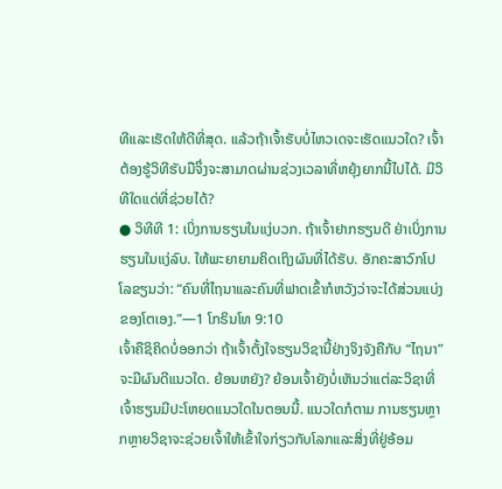ທີແລະເຮັດໃຫ້ດີທີ່ສຸດ. ແລ້ວຖ້າເຈົ້າຮັບບໍ່ໄຫວເດຈະເຮັດແນວໃດ? ເຈົ້າຕ້ອງຮູ້ວິທີຮັບມືຈຶ່ງຈະສາມາດຜ່ານຊ່ວງເວລາທີ່ຫຍຸ້ງຍາກນີ້ໄປໄດ້. ມີວິທີໃດແດ່ທີ່ຊ່ວຍໄດ້?
● ວິທີທີ 1: ເບິ່ງການຮຽນໃນແງ່ບວກ. ຖ້າເຈົ້າຢາກຮຽນດີ ຢ່າເບິ່ງການຮຽນໃນແງ່ລົບ. ໃຫ້ພະຍາຍາມຄິດເຖິງຜົນທີ່ໄດ້ຮັບ. ອັກຄະສາວົກໂປໂລຂຽນວ່າ: “ຄົນທີ່ໄຖນາແລະຄົນທີ່ຟາດເຂົ້າກໍຫວັງວ່າຈະໄດ້ສ່ວນແບ່ງຂອງໂຕເອງ.”—1 ໂກຣິນໂທ 9:10
ເຈົ້າຄືຊິຄິດບໍ່ອອກວ່າ ຖ້າເຈົ້າຕັ້ງໃຈຮຽນວິຊານີ້ຢ່າງຈິງຈັງຄືກັບ “ໄຖນາ” ຈະມີຜົນດີແນວໃດ. ຍ້ອນຫຍັງ? ຍ້ອນເຈົ້າຍັງບໍ່ເຫັນວ່າແຕ່ລະວິຊາທີ່ເຈົ້າຮຽນມີປະໂຫຍດແນວໃດໃນຕອນນີ້. ແນວໃດກໍຕາມ ການຮຽນຫຼາກຫຼາຍວິຊາຈະຊ່ວຍເຈົ້າໃຫ້ເຂົ້າໃຈກ່ຽວກັບໂລກແລະສິ່ງທີ່ຢູ່ອ້ອມ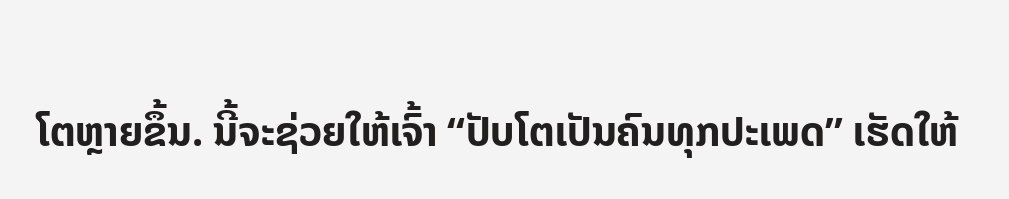ໂຕຫຼາຍຂຶ້ນ. ນີ້ຈະຊ່ວຍໃຫ້ເຈົ້າ “ປັບໂຕເປັນຄົນທຸກປະເພດ” ເຮັດໃຫ້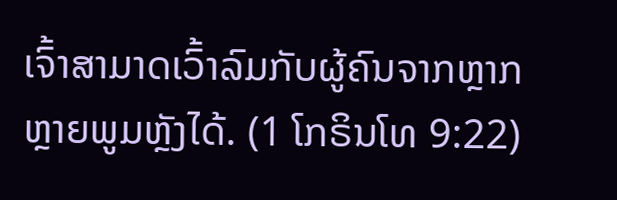ເຈົ້າສາມາດເວົ້າລົມກັບຜູ້ຄົນຈາກຫຼາກຫຼາຍພູມຫຼັງໄດ້. (1 ໂກຣິນໂທ 9:22)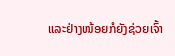ແລະຢ່າງໜ້ອຍກໍຍັງຊ່ວຍເຈົ້າ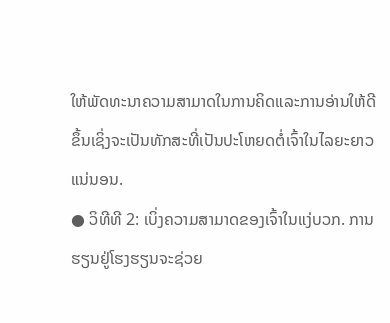ໃຫ້ພັດທະນາຄວາມສາມາດໃນການຄິດແລະການອ່ານໃຫ້ດີຂຶ້ນເຊິ່ງຈະເປັນທັກສະທີ່ເປັນປະໂຫຍດຕໍ່ເຈົ້າໃນໄລຍະຍາວແນ່ນອນ.
● ວິທີທີ 2: ເບິ່ງຄວາມສາມາດຂອງເຈົ້າໃນແງ່ບວກ. ການຮຽນຢູ່ໂຮງຮຽນຈະຊ່ວຍ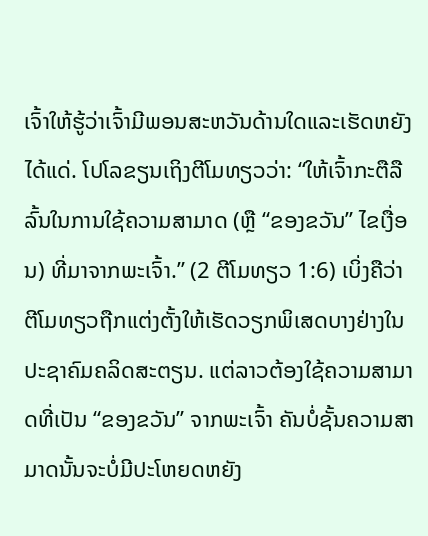ເຈົ້າໃຫ້ຮູ້ວ່າເຈົ້າມີພອນສະຫວັນດ້ານໃດແລະເຮັດຫຍັງໄດ້ແດ່. ໂປໂລຂຽນເຖິງຕີໂມທຽວວ່າ: “ໃຫ້ເຈົ້າກະຕືລືລົ້ນໃນການໃຊ້ຄວາມສາມາດ (ຫຼື “ຂອງຂວັນ” ໄຂເງື່ອນ) ທີ່ມາຈາກພະເຈົ້າ.” (2 ຕີໂມທຽວ 1:6) ເບິ່ງຄືວ່າ ຕີໂມທຽວຖືກແຕ່ງຕັ້ງໃຫ້ເຮັດວຽກພິເສດບາງຢ່າງໃນປະຊາຄົມຄລິດສະຕຽນ. ແຕ່ລາວຕ້ອງໃຊ້ຄວາມສາມາດທີ່ເປັນ “ຂອງຂວັນ” ຈາກພະເຈົ້າ ຄັນບໍ່ຊັ້ນຄວາມສາມາດນັ້ນຈະບໍ່ມີປະໂຫຍດຫຍັງ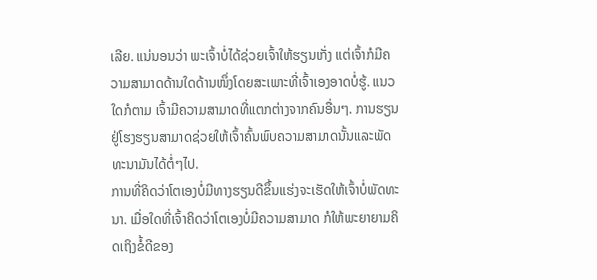ເລີຍ. ແນ່ນອນວ່າ ພະເຈົ້າບໍ່ໄດ້ຊ່ວຍເຈົ້າໃຫ້ຮຽນເກັ່ງ ແຕ່ເຈົ້າກໍມີຄວາມສາມາດດ້ານໃດດ້ານໜຶ່ງໂດຍສະເພາະທີ່ເຈົ້າເອງອາດບໍ່ຮູ້. ແນວໃດກໍຕາມ ເຈົ້າມີຄວາມສາມາດທີ່ແຕກຕ່າງຈາກຄົນອື່ນໆ. ການຮຽນຢູ່ໂຮງຮຽນສາມາດຊ່ວຍໃຫ້ເຈົ້າຄົ້ນພົບຄວາມສາມາດນັ້ນແລະພັດທະນາມັນໄດ້ຕໍ່ໆໄປ.
ການທີ່ຄິດວ່າໂຕເອງບໍ່ມີທາງຮຽນດີຂຶ້ນແຮ່ງຈະເຮັດໃຫ້ເຈົ້າບໍ່ພັດທະນາ. ເມື່ອໃດທີ່ເຈົ້າຄິດວ່າໂຕເອງບໍ່ມີຄວາມສາມາດ ກໍໃຫ້ພະຍາຍາມຄິດເຖິງຂໍ້ດີຂອງ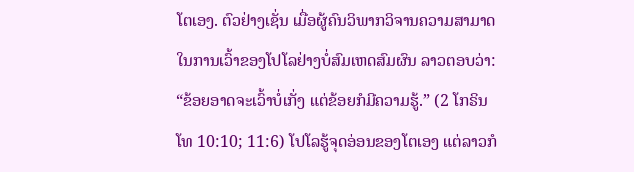ໂຕເອງ. ຕົວຢ່າງເຊັ່ນ ເມື່ອຜູ້ຄົນວິພາກວິຈານຄວາມສາມາດໃນການເວົ້າຂອງໂປໂລຢ່າງບໍ່ສົມເຫດສົມຜົນ ລາວຕອບວ່າ: “ຂ້ອຍອາດຈະເວົ້າບໍ່ເກັ່ງ ແຕ່ຂ້ອຍກໍມີຄວາມຮູ້.” (2 ໂກຣິນໂທ 10:10; 11:6) ໂປໂລຮູ້ຈຸດອ່ອນຂອງໂຕເອງ ແຕ່ລາວກໍ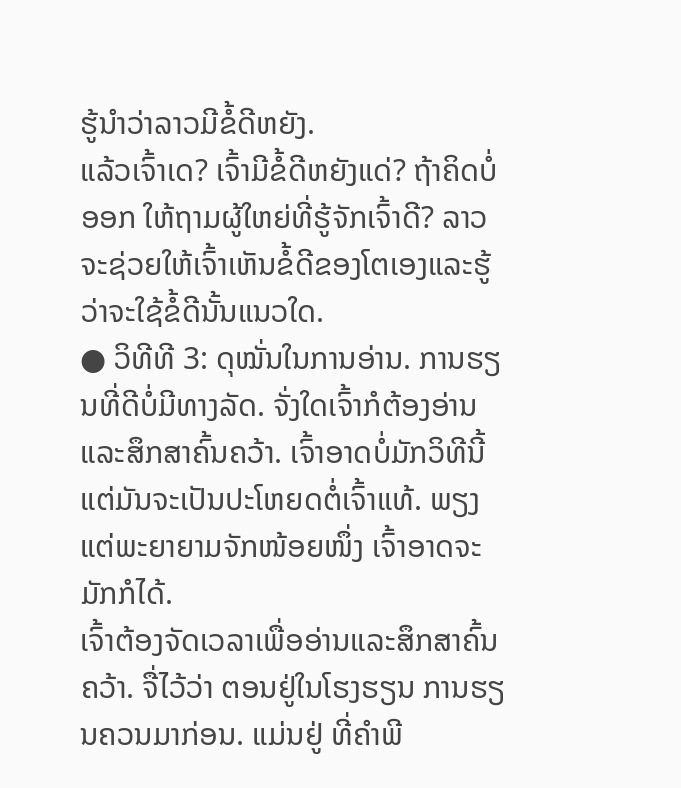ຮູ້ນຳວ່າລາວມີຂໍ້ດີຫຍັງ.
ແລ້ວເຈົ້າເດ? ເຈົ້າມີຂໍ້ດີຫຍັງແດ່? ຖ້າຄິດບໍ່ອອກ ໃຫ້ຖາມຜູ້ໃຫຍ່ທີ່ຮູ້ຈັກເຈົ້າດີ? ລາວຈະຊ່ວຍໃຫ້ເຈົ້າເຫັນຂໍ້ດີຂອງໂຕເອງແລະຮູ້ວ່າຈະໃຊ້ຂໍ້ດີນັ້ນແນວໃດ.
● ວິທີທີ 3: ດຸໝັ່ນໃນການອ່ານ. ການຮຽນທີ່ດີບໍ່ມີທາງລັດ. ຈັ່ງໃດເຈົ້າກໍຕ້ອງອ່ານແລະສຶກສາຄົ້ນຄວ້າ. ເຈົ້າອາດບໍ່ມັກວິທີນີ້ ແຕ່ມັນຈະເປັນປະໂຫຍດຕໍ່ເຈົ້າແທ້. ພຽງແຕ່ພະຍາຍາມຈັກໜ້ອຍໜຶ່ງ ເຈົ້າອາດຈະມັກກໍໄດ້.
ເຈົ້າຕ້ອງຈັດເວລາເພື່ອອ່ານແລະສຶກສາຄົ້ນຄວ້າ. ຈື່ໄວ້ວ່າ ຕອນຢູ່ໃນໂຮງຮຽນ ການຮຽນຄວນມາກ່ອນ. ແມ່ນຢູ່ ທີ່ຄຳພີ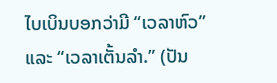ໄບເບິນບອກວ່າມີ “ເວລາຫົວ” ແລະ “ເວລາເຕັ້ນລຳ.” (ປັນ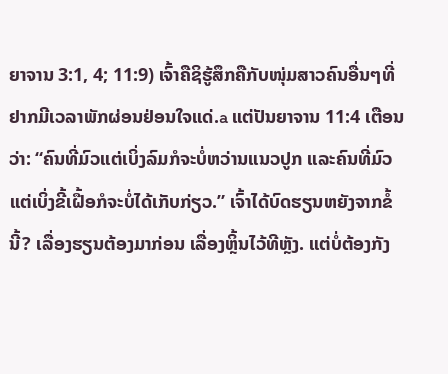ຍາຈານ 3:1, 4; 11:9) ເຈົ້າຄືຊິຮູ້ສຶກຄືກັບໜຸ່ມສາວຄົນອື່ນໆທີ່ຢາກມີເວລາພັກຜ່ອນຢ່ອນໃຈແດ່.a ແຕ່ປັນຍາຈານ 11:4 ເຕືອນວ່າ: “ຄົນທີ່ມົວແຕ່ເບິ່ງລົມກໍຈະບໍ່ຫວ່ານແນວປູກ ແລະຄົນທີ່ມົວແຕ່ເບິ່ງຂີ້ເຝື້ອກໍຈະບໍ່ໄດ້ເກັບກ່ຽວ.” ເຈົ້າໄດ້ບົດຮຽນຫຍັງຈາກຂໍ້ນີ້? ເລື່ອງຮຽນຕ້ອງມາກ່ອນ ເລື່ອງຫຼິ້ນໄວ້ທີຫຼັງ. ແຕ່ບໍ່ຕ້ອງກັງ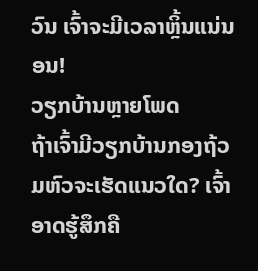ວົນ ເຈົ້າຈະມີເວລາຫຼິ້ນແນ່ນອນ!
ວຽກບ້ານຫຼາຍໂພດ
ຖ້າເຈົ້າມີວຽກບ້ານກອງຖ້ວມຫົວຈະເຮັດແນວໃດ? ເຈົ້າອາດຮູ້ສຶກຄື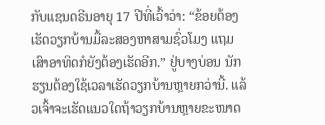ກັບແຊນດຣີນອາຍຸ 17 ປີທີ່ເວົ້າວ່າ: “ຂ້ອຍຕ້ອງເຮັດວຽກບ້ານມື້ລະສອງຫາສາມຊົ່ວໂມງ ແຖມເສົາອາທິດກໍຍັງຕ້ອງເຮັດອີກ.” ຢູ່ບາງບ່ອນ ນັກຮຽນຕ້ອງໃຊ້ເວລາເຮັດວຽກບ້ານຫຼາຍກວ່ານີ້. ແລ້ວເຈົ້າຈະເຮັດແນວໃດຖ້າວຽກບ້ານຫຼາຍຂະໜາດ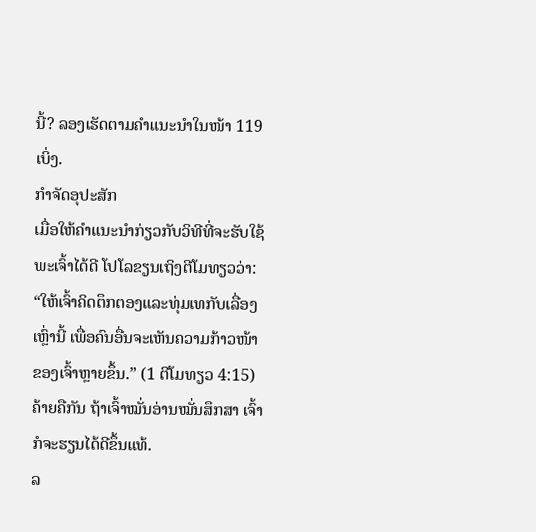ນີ້? ລອງເຮັດຕາມຄຳແນະນຳໃນໜ້າ 119 ເບິ່ງ.
ກຳຈັດອຸປະສັກ
ເມື່ອໃຫ້ຄຳແນະນຳກ່ຽວກັບວິທີທີ່ຈະຮັບໃຊ້ພະເຈົ້າໄດ້ດີ ໂປໂລຂຽນເຖິງຕີໂມທຽວວ່າ: “ໃຫ້ເຈົ້າຄິດຕຶກຕອງແລະທຸ່ມເທກັບເລື່ອງເຫຼົ່ານີ້ ເພື່ອຄົນອື່ນຈະເຫັນຄວາມກ້າວໜ້າຂອງເຈົ້າຫຼາຍຂຶ້ນ.” (1 ຕີໂມທຽວ 4:15) ຄ້າຍຄືກັນ ຖ້າເຈົ້າໝັ່ນອ່ານໝັ່ນສຶກສາ ເຈົ້າກໍຈະຮຽນໄດ້ດີຂຶ້ນແທ້.
ລ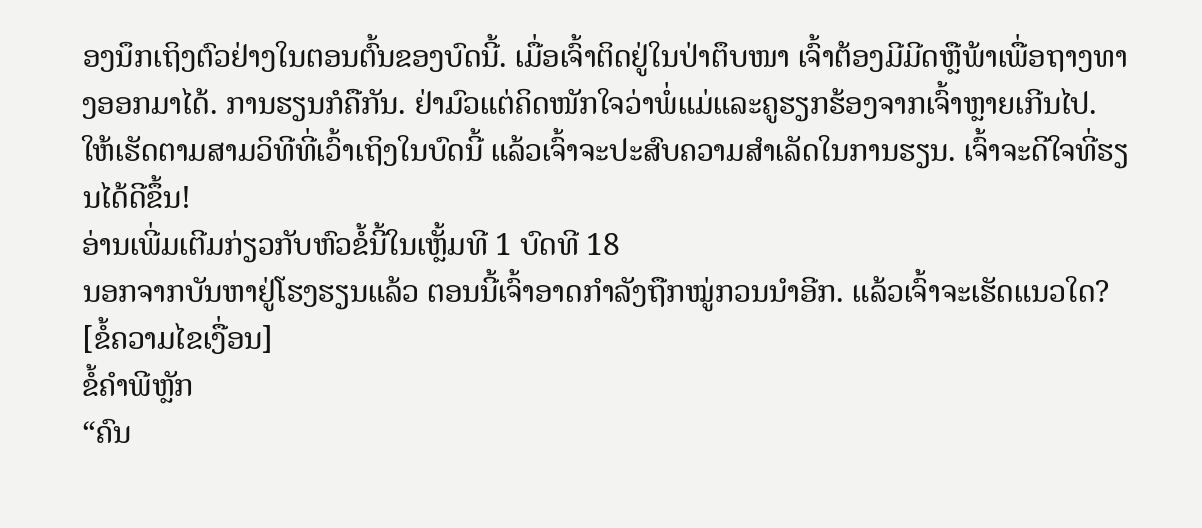ອງນຶກເຖິງຕົວຢ່າງໃນຕອນຕົ້ນຂອງບົດນີ້. ເມື່ອເຈົ້າຕິດຢູ່ໃນປ່າຕຶບໜາ ເຈົ້າຕ້ອງມີມີດຫຼືພ້າເພື່ອຖາງທາງອອກມາໄດ້. ການຮຽນກໍຄືກັນ. ຢ່າມົວແຕ່ຄິດໜັກໃຈວ່າພໍ່ແມ່ແລະຄູຮຽກຮ້ອງຈາກເຈົ້າຫຼາຍເກີນໄປ. ໃຫ້ເຮັດຕາມສາມວິທີທີ່ເວົ້າເຖິງໃນບົດນີ້ ແລ້ວເຈົ້າຈະປະສົບຄວາມສຳເລັດໃນການຮຽນ. ເຈົ້າຈະດີໃຈທີ່ຮຽນໄດ້ດີຂຶ້ນ!
ອ່ານເພີ່ມເຕີມກ່ຽວກັບຫົວຂໍ້ນີ້ໃນເຫຼັ້ມທີ 1 ບົດທີ 18
ນອກຈາກບັນຫາຢູ່ໂຮງຮຽນແລ້ວ ຕອນນີ້ເຈົ້າອາດກຳລັງຖືກໝູ່ກວນນຳອີກ. ແລ້ວເຈົ້າຈະເຮັດແນວໃດ?
[ຂໍ້ຄວາມໄຂເງື່ອນ]
ຂໍ້ຄຳພີຫຼັກ
“ຄົນ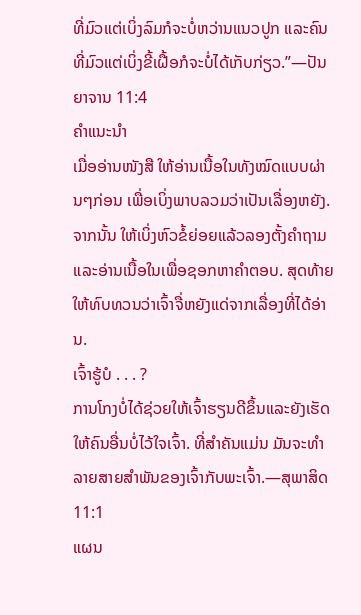ທີ່ມົວແຕ່ເບິ່ງລົມກໍຈະບໍ່ຫວ່ານແນວປູກ ແລະຄົນທີ່ມົວແຕ່ເບິ່ງຂີ້ເຝື້ອກໍຈະບໍ່ໄດ້ເກັບກ່ຽວ.”—ປັນຍາຈານ 11:4
ຄຳແນະນຳ
ເມື່ອອ່ານໜັງສື ໃຫ້ອ່ານເນື້ອໃນທັງໝົດແບບຜ່ານໆກ່ອນ ເພື່ອເບິ່ງພາບລວມວ່າເປັນເລື່ອງຫຍັງ. ຈາກນັ້ນ ໃຫ້ເບິ່ງຫົວຂໍ້ຍ່ອຍແລ້ວລອງຕັ້ງຄຳຖາມ ແລະອ່ານເນື້ອໃນເພື່ອຊອກຫາຄຳຕອບ. ສຸດທ້າຍໃຫ້ທົບທວນວ່າເຈົ້າຈື່ຫຍັງແດ່ຈາກເລື່ອງທີ່ໄດ້ອ່ານ.
ເຈົ້າຮູ້ບໍ . . . ?
ການໂກງບໍ່ໄດ້ຊ່ວຍໃຫ້ເຈົ້າຮຽນດີຂຶ້ນແລະຍັງເຮັດໃຫ້ຄົນອື່ນບໍ່ໄວ້ໃຈເຈົ້າ. ທີ່ສຳຄັນແມ່ນ ມັນຈະທຳລາຍສາຍສຳພັນຂອງເຈົ້າກັບພະເຈົ້າ.—ສຸພາສິດ 11:1
ແຜນ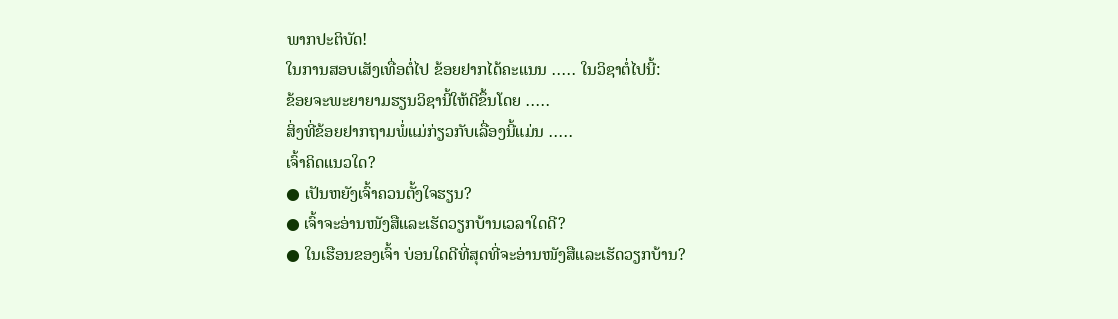ພາກປະຕິບັດ!
ໃນການສອບເສັງເທື່ອຕໍ່ໄປ ຂ້ອຍຢາກໄດ້ຄະແນນ ․․․․․ ໃນວິຊາຕໍ່ໄປນີ້:
ຂ້ອຍຈະພະຍາຍາມຮຽນວິຊານີ້ໃຫ້ດີຂຶ້ນໂດຍ ․․․․․
ສິ່ງທີ່ຂ້ອຍຢາກຖາມພໍ່ແມ່ກ່ຽວກັບເລື່ອງນີ້ແມ່ນ ․․․․․
ເຈົ້າຄິດແນວໃດ?
● ເປັນຫຍັງເຈົ້າຄວນຕັ້ງໃຈຮຽນ?
● ເຈົ້າຈະອ່ານໜັງສືແລະເຮັດວຽກບ້ານເວລາໃດດີ?
● ໃນເຮືອນຂອງເຈົ້າ ບ່ອນໃດດີທີ່ສຸດທີ່ຈະອ່ານໜັງສືແລະເຮັດວຽກບ້ານ?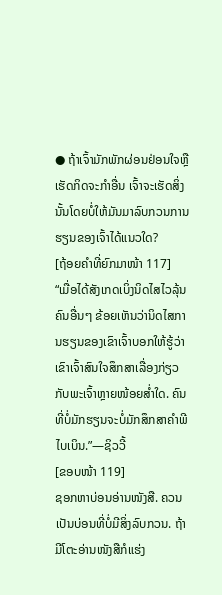● ຖ້າເຈົ້າມັກພັກຜ່ອນຢ່ອນໃຈຫຼືເຮັດກິດຈະກຳອື່ນ ເຈົ້າຈະເຮັດສິ່ງນັ້ນໂດຍບໍ່ໃຫ້ມັນມາລົບກວນການຮຽນຂອງເຈົ້າໄດ້ແນວໃດ?
[ຖ້ອຍຄຳທີ່ຍົກມາໜ້າ 117]
“ເມື່ອໄດ້ສັງເກດເບິ່ງນິດໄສໄວລຸ້ນຄົນອື່ນໆ ຂ້ອຍເຫັນວ່ານິດໄສການຮຽນຂອງເຂົາເຈົ້າບອກໃຫ້ຮູ້ວ່າເຂົາເຈົ້າສົນໃຈສຶກສາເລື່ອງກ່ຽວກັບພະເຈົ້າຫຼາຍໜ້ອຍສ່ຳໃດ. ຄົນທີ່ບໍ່ມັກຮຽນຈະບໍ່ມັກສຶກສາຄຳພີໄບເບິນ.”—ຊິວວີ້
[ຂອບໜ້າ 119]
ຊອກຫາບ່ອນອ່ານໜັງສື. ຄວນເປັນບ່ອນທີ່ບໍ່ມີສິ່ງລົບກວນ. ຖ້າມີໂຕະອ່ານໜັງສືກໍແຮ່ງ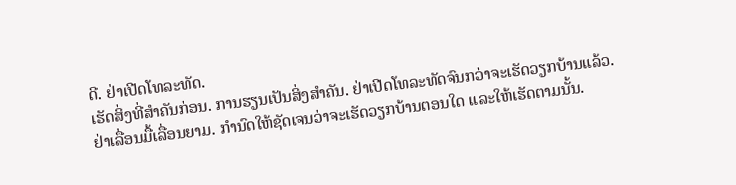ດີ. ຢ່າເປີດໂທລະທັດ.
ເຮັດສິ່ງທີ່ສຳຄັນກ່ອນ. ການຮຽນເປັນສິ່ງສຳຄັນ. ຢ່າເປີດໂທລະທັດຈົນກວ່າຈະເຮັດວຽກບ້ານແລ້ວ.
ຢ່າເລື່ອນມື້ເລື່ອນຍາມ. ກຳນົດໃຫ້ຊັດເຈນວ່າຈະເຮັດວຽກບ້ານຕອນໃດ ແລະໃຫ້ເຮັດຕາມນັ້ນ.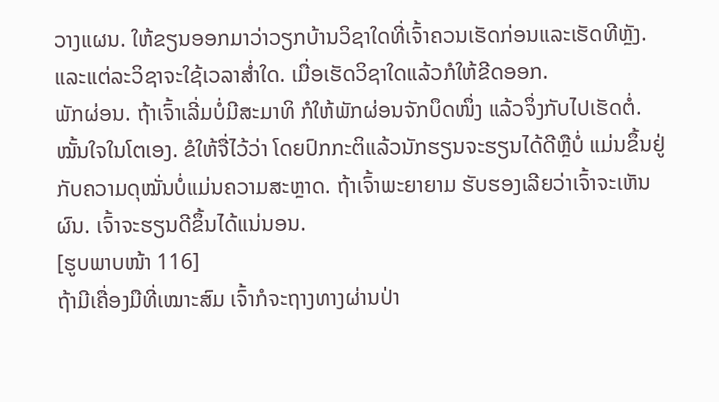ວາງແຜນ. ໃຫ້ຂຽນອອກມາວ່າວຽກບ້ານວິຊາໃດທີ່ເຈົ້າຄວນເຮັດກ່ອນແລະເຮັດທີຫຼັງ. ແລະແຕ່ລະວິຊາຈະໃຊ້ເວລາສ່ຳໃດ. ເມື່ອເຮັດວິຊາໃດແລ້ວກໍໃຫ້ຂີດອອກ.
ພັກຜ່ອນ. ຖ້າເຈົ້າເລີ່ມບໍ່ມີສະມາທິ ກໍໃຫ້ພັກຜ່ອນຈັກບຶດໜຶ່ງ ແລ້ວຈຶ່ງກັບໄປເຮັດຕໍ່.
ໝັ້ນໃຈໃນໂຕເອງ. ຂໍໃຫ້ຈື່ໄວ້ວ່າ ໂດຍປົກກະຕິແລ້ວນັກຮຽນຈະຮຽນໄດ້ດີຫຼືບໍ່ ແມ່ນຂຶ້ນຢູ່ກັບຄວາມດຸໝັ່ນບໍ່ແມ່ນຄວາມສະຫຼາດ. ຖ້າເຈົ້າພະຍາຍາມ ຮັບຮອງເລີຍວ່າເຈົ້າຈະເຫັນຜົນ. ເຈົ້າຈະຮຽນດີຂຶ້ນໄດ້ແນ່ນອນ.
[ຮູບພາບໜ້າ 116]
ຖ້າມີເຄື່ອງມືທີ່ເໝາະສົມ ເຈົ້າກໍຈະຖາງທາງຜ່ານປ່າ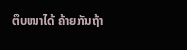ຕຶບໜາໄດ້ ຄ້າຍກັນຖ້າ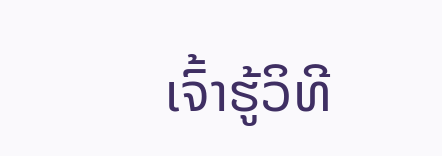ເຈົ້າຮູ້ວິທີ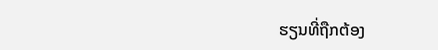ຮຽນທີ່ຖືກຕ້ອງ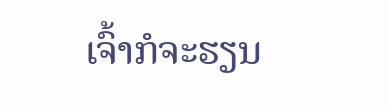ເຈົ້າກໍຈະຮຽນ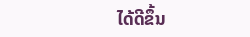ໄດ້ດີຂຶ້ນ